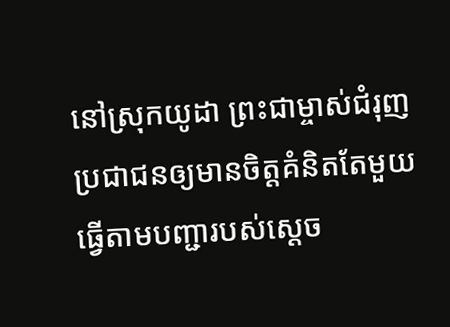នៅស្រុកយូដា ព្រះជាម្ចាស់ជំរុញប្រជាជនឲ្យមានចិត្តគំនិតតែមួយ ធ្វើតាមបញ្ជារបស់ស្ដេច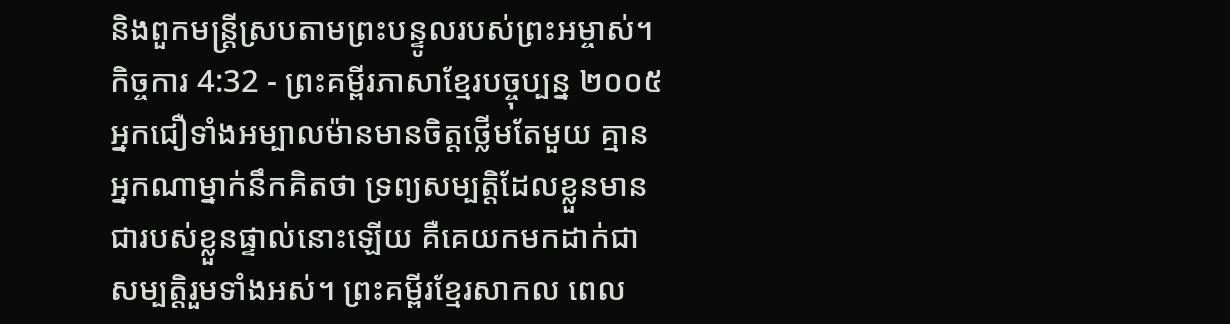និងពួកមន្ត្រីស្របតាមព្រះបន្ទូលរបស់ព្រះអម្ចាស់។
កិច្ចការ 4:32 - ព្រះគម្ពីរភាសាខ្មែរបច្ចុប្បន្ន ២០០៥ អ្នកជឿទាំងអម្បាលម៉ានមានចិត្តថ្លើមតែមួយ គ្មានអ្នកណាម្នាក់នឹកគិតថា ទ្រព្យសម្បត្តិដែលខ្លួនមាន ជារបស់ខ្លួនផ្ទាល់នោះឡើយ គឺគេយកមកដាក់ជាសម្បត្តិរួមទាំងអស់។ ព្រះគម្ពីរខ្មែរសាកល ពេល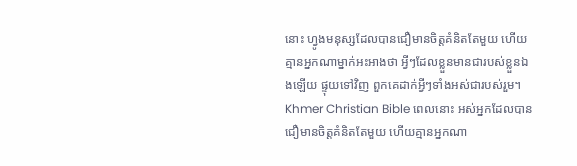នោះ ហ្វូងមនុស្សដែលបានជឿមានចិត្តគំនិតតែមួយ ហើយគ្មានអ្នកណាម្នាក់អះអាងថា អ្វីៗដែលខ្លួនមានជារបស់ខ្លួនឯងឡើយ ផ្ទុយទៅវិញ ពួកគេដាក់អ្វីៗទាំងអស់ជារបស់រួម។ Khmer Christian Bible ពេលនោះ អស់អ្នកដែលបានជឿមានចិត្ដគំនិតតែមួយ ហើយគ្មានអ្នកណា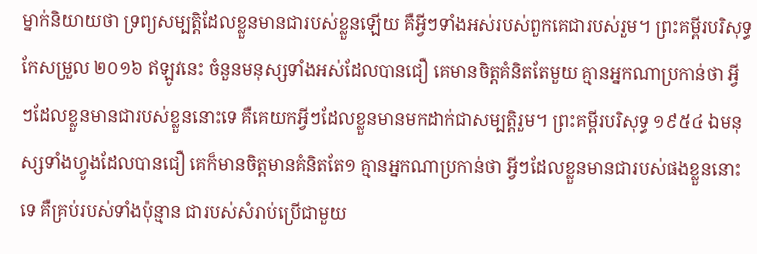ម្នាក់និយាយថា ទ្រព្យសម្បត្ដិដែលខ្លួនមានជារបស់ខ្លួនឡើយ គឺអ្វីៗទាំងអស់របស់ពួកគេជារបស់រួម។ ព្រះគម្ពីរបរិសុទ្ធកែសម្រួល ២០១៦ ឥឡូវនេះ ចំនួនមនុស្សទាំងអស់ដែលបានជឿ គេមានចិត្តគំនិតតែមួយ គ្មានអ្នកណាប្រកាន់ថា អ្វីៗដែលខ្លួនមានជារបស់ខ្លួននោះទេ គឺគេយកអ្វីៗដែលខ្លួនមានមកដាក់ជាសម្បត្តិរួម។ ព្រះគម្ពីរបរិសុទ្ធ ១៩៥៤ ឯមនុស្សទាំងហ្វូងដែលបានជឿ គេក៏មានចិត្តមានគំនិតតែ១ គ្មានអ្នកណាប្រកាន់ថា អ្វីៗដែលខ្លួនមានជារបស់ផងខ្លួននោះទេ គឺគ្រប់របស់ទាំងប៉ុន្មាន ជារបស់សំរាប់ប្រើជាមួយ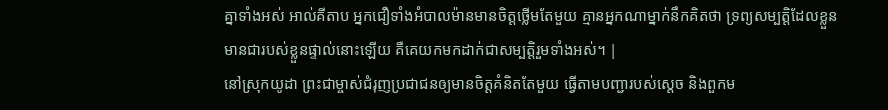គ្នាទាំងអស់ អាល់គីតាប អ្នកជឿទាំងអំបាលម៉ានមានចិត្ដថ្លើមតែមួយ គ្មានអ្នកណាម្នាក់នឹកគិតថា ទ្រព្យសម្បត្តិដែលខ្លួនមានជារបស់ខ្លួនផ្ទាល់នោះឡើយ គឺគេយកមកដាក់ជាសម្បត្តិរួមទាំងអស់។ |
នៅស្រុកយូដា ព្រះជាម្ចាស់ជំរុញប្រជាជនឲ្យមានចិត្តគំនិតតែមួយ ធ្វើតាមបញ្ជារបស់ស្ដេច និងពួកម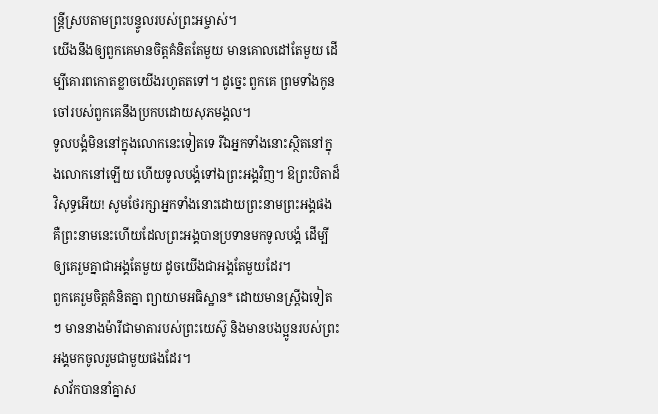ន្ត្រីស្របតាមព្រះបន្ទូលរបស់ព្រះអម្ចាស់។
យើងនឹងឲ្យពួកគេមានចិត្តគំនិតតែមួយ មានគោលដៅតែមួយ ដើម្បីគោរពកោតខ្លាចយើងរហូតតទៅ។ ដូច្នេះ ពួកគេ ព្រមទាំងកូនចៅរបស់ពួកគេនឹងប្រកបដោយសុភមង្គល។
ទូលបង្គំមិននៅក្នុងលោកនេះទៀតទេ រីឯអ្នកទាំងនោះស្ថិតនៅក្នុងលោកនៅឡើយ ហើយទូលបង្គំទៅឯព្រះអង្គវិញ។ ឱព្រះបិតាដ៏វិសុទ្ធអើយ! សូមថែរក្សាអ្នកទាំងនោះដោយព្រះនាមព្រះអង្គផង គឺព្រះនាមនេះហើយដែលព្រះអង្គបានប្រទានមកទូលបង្គំ ដើម្បីឲ្យគេរួមគ្នាជាអង្គតែមួយ ដូចយើងជាអង្គតែមួយដែរ។
ពួកគេរួមចិត្តគំនិតគ្នា ព្យាយាមអធិស្ឋាន* ដោយមានស្ត្រីឯទៀតៗ មាននាងម៉ារីជាមាតារបស់ព្រះយេស៊ូ និងមានបងប្អូនរបស់ព្រះអង្គមកចូលរួមជាមួយផងដែរ។
សាវ័កបាននាំគ្នាស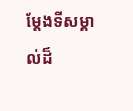ម្តែងទីសម្គាល់ដ៏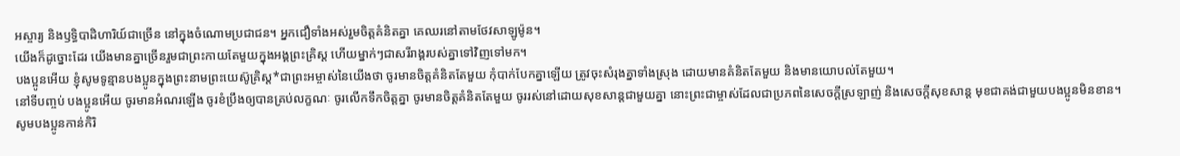អស្ចារ្យ និងឫទ្ធិបាដិហារិយ៍ជាច្រើន នៅក្នុងចំណោមប្រជាជន។ អ្នកជឿទាំងអស់រួមចិត្តគំនិតគ្នា គេឈរនៅតាមថែវសាឡូម៉ូន។
យើងក៏ដូច្នោះដែរ យើងមានគ្នាច្រើនរួមជាព្រះកាយតែមួយក្នុងអង្គព្រះគ្រិស្ត ហើយម្នាក់ៗជាសរីរាង្គរបស់គ្នាទៅវិញទៅមក។
បងប្អូនអើយ ខ្ញុំសូមទូន្មានបងប្អូនក្នុងព្រះនាមព្រះយេស៊ូគ្រិស្ត*ជាព្រះអម្ចាស់នៃយើងថា ចូរមានចិត្តគំនិតតែមួយ កុំបាក់បែកគ្នាឡើយ ត្រូវចុះសំរុងគ្នាទាំងស្រុង ដោយមានគំនិតតែមួយ និងមានយោបល់តែមួយ។
នៅទីបញ្ចប់ បងប្អូនអើយ ចូរមានអំណរឡើង ចូរខំប្រឹងឲ្យបានគ្រប់លក្ខណៈ ចូរលើកទឹកចិត្តគ្នា ចូរមានចិត្តគំនិតតែមួយ ចូររស់នៅដោយសុខសាន្តជាមួយគ្នា នោះព្រះជាម្ចាស់ដែលជាប្រភពនៃសេចក្ដីស្រឡាញ់ និងសេចក្ដីសុខសាន្ត មុខជាគង់ជាមួយបងប្អូនមិនខាន។
សូមបងប្អូនកាន់កិរិ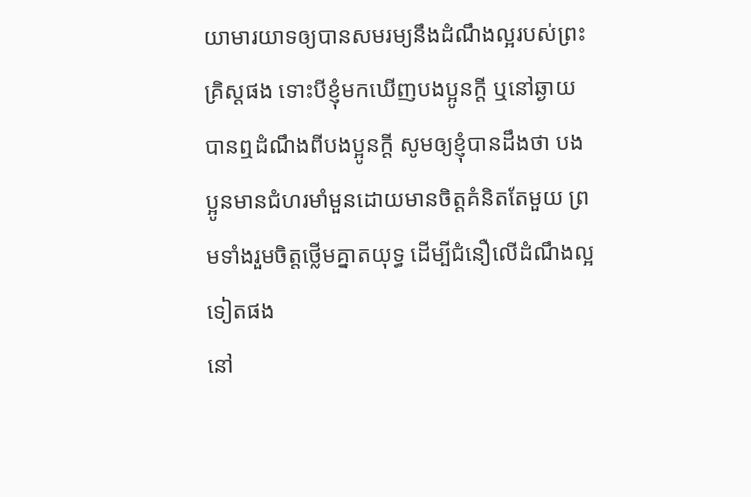យាមារយាទឲ្យបានសមរម្យនឹងដំណឹងល្អរបស់ព្រះគ្រិស្តផង ទោះបីខ្ញុំមកឃើញបងប្អូនក្ដី ឬនៅឆ្ងាយបានឮដំណឹងពីបងប្អូនក្ដី សូមឲ្យខ្ញុំបានដឹងថា បងប្អូនមានជំហរមាំមួនដោយមានចិត្តគំនិតតែមួយ ព្រមទាំងរួមចិត្តថ្លើមគ្នាតយុទ្ធ ដើម្បីជំនឿលើដំណឹងល្អ ទៀតផង
នៅ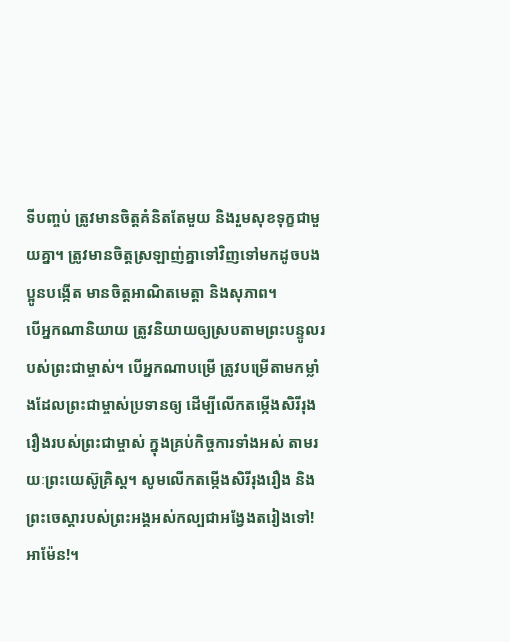ទីបញ្ចប់ ត្រូវមានចិត្តគំនិតតែមួយ និងរួមសុខទុក្ខជាមួយគ្នា។ ត្រូវមានចិត្តស្រឡាញ់គ្នាទៅវិញទៅមកដូចបងប្អូនបង្កើត មានចិត្តអាណិតមេត្តា និងសុភាព។
បើអ្នកណានិយាយ ត្រូវនិយាយឲ្យស្របតាមព្រះបន្ទូលរបស់ព្រះជាម្ចាស់។ បើអ្នកណាបម្រើ ត្រូវបម្រើតាមកម្លាំងដែលព្រះជាម្ចាស់ប្រទានឲ្យ ដើម្បីលើកតម្កើងសិរីរុងរឿងរបស់ព្រះជាម្ចាស់ ក្នុងគ្រប់កិច្ចការទាំងអស់ តាមរយៈព្រះយេស៊ូគ្រិស្ត។ សូមលើកតម្កើងសិរីរុងរឿង និងព្រះចេស្ដារបស់ព្រះអង្គអស់កល្បជាអង្វែងតរៀងទៅ! អាម៉ែន!។